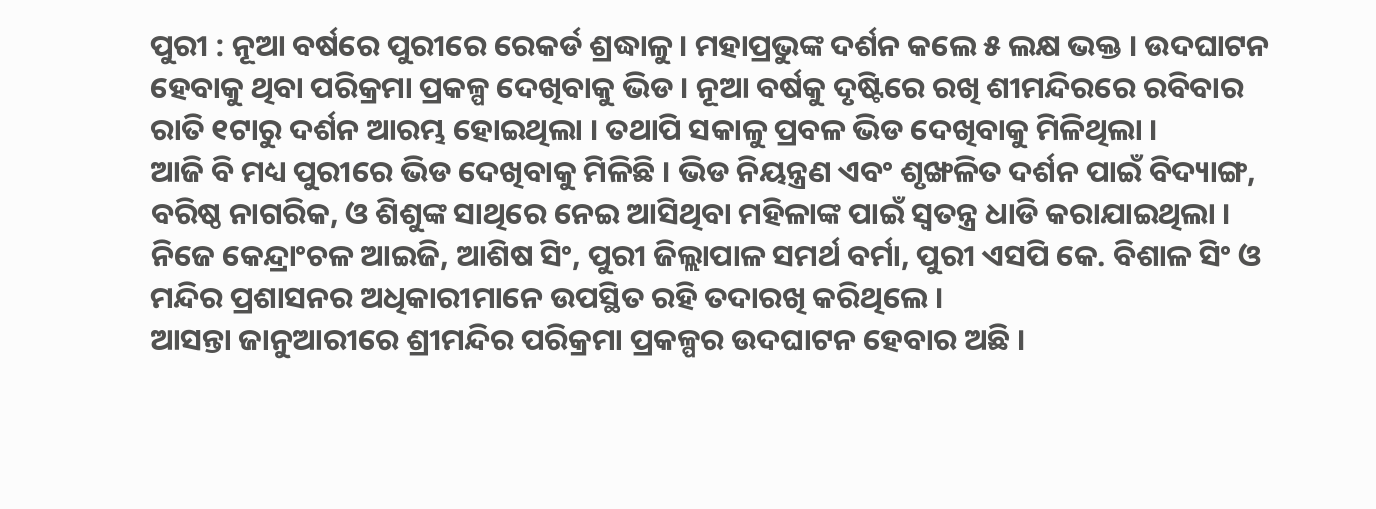ପୁରୀ : ନୂଆ ବର୍ଷରେ ପୁରୀରେ ରେକର୍ଡ ଶ୍ରଦ୍ଧାଳୁ । ମହାପ୍ରଭୁଙ୍କ ଦର୍ଶନ କଲେ ୫ ଲକ୍ଷ ଭକ୍ତ । ଉଦଘାଟନ ହେବାକୁ ଥିବା ପରିକ୍ରମା ପ୍ରକଳ୍ପ ଦେଖିବାକୁ ଭିଡ । ନୂଆ ବର୍ଷକୁ ଦୃଷ୍ଟିରେ ରଖି ଶୀମନ୍ଦିରରେ ରବିବାର ରାତି ୧ଟାରୁ ଦର୍ଶନ ଆରମ୍ଭ ହୋଇଥିଲା । ତଥାପି ସକାଳୁ ପ୍ରବଳ ଭିଡ ଦେଖିବାକୁ ମିଳିଥିଲା ।
ଆଜି ବି ମଧ୍ୟ ପୁରୀରେ ଭିଡ ଦେଖିବାକୁ ମିଳିଛି । ଭିଡ ନିୟନ୍ତ୍ରଣ ଏବଂ ଶୃଙ୍ଖଳିତ ଦର୍ଶନ ପାଇଁ ବିଦ୍ୟାଙ୍ଗ, ବରିଷ୍ଠ ନାଗରିକ, ଓ ଶିଶୁଙ୍କ ସାଥିରେ ନେଇ ଆସିଥିବା ମହିଳାଙ୍କ ପାଇଁ ସ୍ୱତନ୍ତ୍ର ଧାଡି କରାଯାଇଥିଲା । ନିଜେ କେନ୍ଦ୍ରାଂଚଳ ଆଇଜି, ଆଶିଷ ସିଂ, ପୁରୀ ଜିଲ୍ଲାପାଳ ସମର୍ଥ ବର୍ମା, ପୁରୀ ଏସପି କେ. ବିଶାଳ ସିଂ ଓ ମନ୍ଦିର ପ୍ରଶାସନର ଅଧିକାରୀମାନେ ଉପସ୍ଥିତ ରହି ତଦାରଖି କରିଥିଲେ ।
ଆସନ୍ତା ଜାନୁଆରୀରେ ଶ୍ରୀମନ୍ଦିର ପରିକ୍ରମା ପ୍ରକଳ୍ପର ଉଦଘାଟନ ହେବାର ଅଛି ।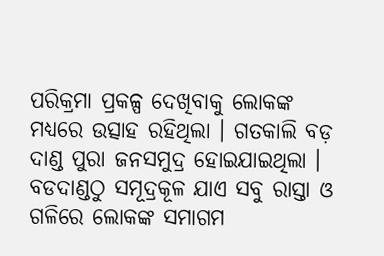ପରିକ୍ରମା ପ୍ରକଳ୍ପ ଦେଖିବାକୁ ଲୋକଙ୍କ ମଧ୍ୟରେ ଉତ୍ସାହ ରହିଥିଲା । ଗତକାଲି ବଡ଼ ଦାଣ୍ଡ ପୁରା ଜନସମୁଦ୍ର ହୋଇଯାଇଥିଲା । ବଡଦାଣ୍ଡଠୁ ସମୂଦ୍ରକୂଳ ଯାଏ ସବୁ ରାସ୍ତା ଓ ଗଳିରେ ଲୋକଙ୍କ ସମାଗମ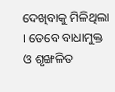ଦେଖିବାକୁ ମିଳିଥିଲା । ତେବେ ବାଧାମୁକ୍ତ ଓ ଶୃଙ୍ଖଳିତ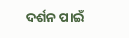ଦର୍ଶନ ପାଇଁ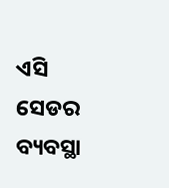ଏସି ସେଡର ବ୍ୟବସ୍ଥା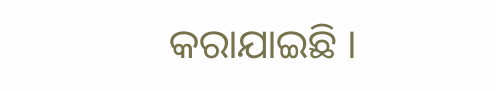କରାଯାଇଛି ।